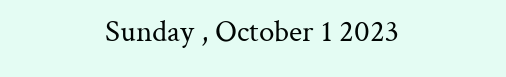Sunday , October 1 2023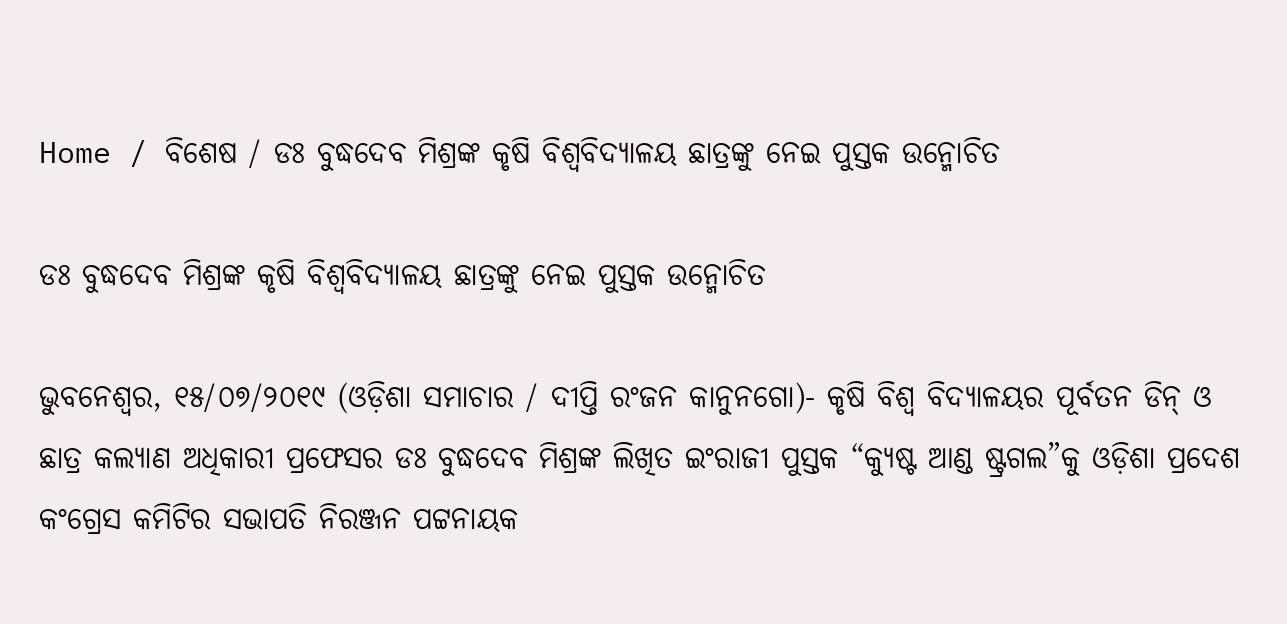Home / ବିଶେଷ / ଡଃ ବୁଦ୍ଧଦେବ ମିଶ୍ରଙ୍କ କୃଷି ବିଶ୍ୱବିଦ୍ୟାଳୟ ଛାତ୍ରଙ୍କୁ ନେଇ ପୁସ୍ତକ ଉନ୍ମୋଚିତ

ଡଃ ବୁଦ୍ଧଦେବ ମିଶ୍ରଙ୍କ କୃଷି ବିଶ୍ୱବିଦ୍ୟାଳୟ ଛାତ୍ରଙ୍କୁ ନେଇ ପୁସ୍ତକ ଉନ୍ମୋଚିତ

ଭୁବନେଶ୍ୱର, ୧୫/୦୭/୨୦୧୯ (ଓଡ଼ିଶା ସମାଚାର / ଦୀପ୍ତି ରଂଜନ କାନୁନଗୋ)- କୃଷି ବିଶ୍ୱ ବିଦ୍ୟାଳୟର ପୂର୍ବତନ ଡିନ୍ ଓ ଛାତ୍ର କଲ୍ୟାଣ ଅଧିକାରୀ ପ୍ରଫେସର ଡଃ ବୁଦ୍ଧଦେବ ମିଶ୍ରଙ୍କ ଲିଖିତ ଇଂରାଜୀ ପୁସ୍ତକ “କ୍ୟୁଷ୍ଟ ଆଣ୍ଡ ଷ୍ଟ୍ରଗଲ”କୁ ଓଡ଼ିଶା ପ୍ରଦେଶ କଂଗ୍ରେସ କମିଟିର ସଭାପତି ନିରଞ୍ଜନ ପଟ୍ଟନାୟକ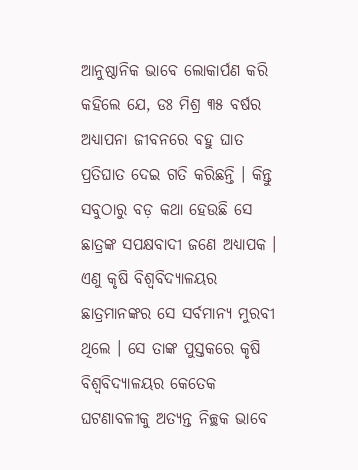ଆନୁଷ୍ଠାନିକ ଭାବେ ଲୋକାର୍ପଣ କରି କହିଲେ ଯେ, ଡଃ ମିଶ୍ର ୩୫ ବର୍ଷର ଅଧ୍ୟାପନା ଜୀବନରେ ବହୁ ଘାତ ପ୍ରତିଘାତ ଦେଇ ଗତି କରିଛନ୍ତି । କିନ୍ତୁ ସବୁଠାରୁ ବଡ଼ କଥା ହେଉଛି ସେ ଛାତ୍ରଙ୍କ ସପକ୍ଷବାଦୀ ଜଣେ ଅଧ୍ୟାପକ । ଏଣୁ କୃଷି ବିଶ୍ୱବିଦ୍ୟାଳୟର ଛାତ୍ରମାନଙ୍କର ସେ ସର୍ବମାନ୍ୟ ମୁରବୀ ଥିଲେ । ସେ ତାଙ୍କ ପୁସ୍ତକରେ କୃଷି ବିଶ୍ୱବିଦ୍ୟାଳୟର କେତେକ ଘଟଣାବଳୀକୁ ଅତ୍ୟନ୍ତ ନିଚ୍ଛକ ଭାବେ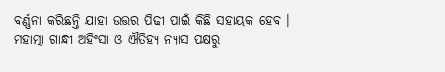ବର୍ଣ୍ଣନା କରିଛନ୍ତି ଯାହା ଉତ୍ତର ପିଢୀ ପାଇଁ କିଛି ସହାୟକ ହେବ ।
ମହାତ୍ମା ଗାନ୍ଧୀ ଅହିଂସା ଓ ଐତିହ୍ୟ ନ୍ୟାସ ପକ୍ଷରୁ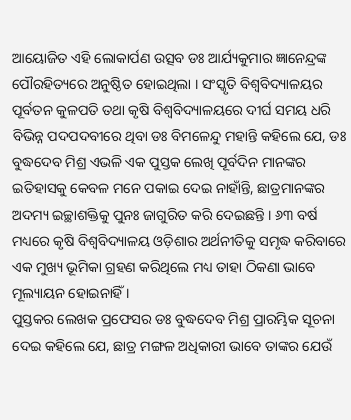ଆୟୋଜିତ ଏହି ଲୋକାର୍ପଣ ଉତ୍ସବ ଡଃ ଆର୍ଯ୍ୟକୁମାର ଜ୍ଞାନେନ୍ଦ୍ରଙ୍କ ପୌରହିତ୍ୟରେ ଅନୁଷ୍ଠିତ ହୋଇଥିଲା । ସଂସ୍କୃତି ବିଶ୍ୱବିଦ୍ୟାଳୟର ପୂର୍ବତନ କୁଳପତି ତଥା କୃଷି ବିଶ୍ୱବିଦ୍ୟାଳୟରେ ଦୀର୍ଘ ସମୟ ଧରି ବିଭିନ୍ନ ପଦପଦବୀରେ ଥିବା ଡଃ ବିମଳେନ୍ଦୁ ମହାନ୍ତି କହିଲେ ଯେ, ଡଃ ବୁଦ୍ଧଦେବ ମିଶ୍ର ଏଭଳି ଏକ ପୁସ୍ତକ ଲେଖି ପୂର୍ବଦିନ ମାନଙ୍କର ଇତିହାସକୁ କେବଳ ମନେ ପକାଇ ଦେଇ ନାହାଁନ୍ତି, ଛାତ୍ରମାନଙ୍କର ଅଦମ୍ୟ ଇଚ୍ଛାଶକ୍ତିକୁ ପୁନଃ ଜାଗୁରିତ କରି ଦେଇଛନ୍ତି । ୬୩ ବର୍ଷ ମଧ୍ୟରେ କୃଷି ବିଶ୍ୱବିଦ୍ୟାଳୟ ଓଡ଼ିଶାର ଅର୍ଥନୀତିକୁ ସମୃଦ୍ଧ କରିବାରେ ଏକ ମୁଖ୍ୟ ଭୂମିକା ଗ୍ରହଣ କରିଥିଲେ ମଧ୍ୟ ତାହା ଠିକଣା ଭାବେ ମୂଲ୍ୟାୟନ ହୋଇନାହିଁ ।
ପୁସ୍ତକର ଲେଖକ ପ୍ରଫେସର ଡଃ ବୁଦ୍ଧଦେବ ମିଶ୍ର ପ୍ରାରମ୍ଭିକ ସୂଚନା ଦେଇ କହିଲେ ଯେ, ଛାତ୍ର ମଙ୍ଗଳ ଅଧିକାରୀ ଭାବେ ତାଙ୍କର ଯେଉଁ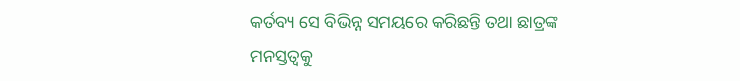କର୍ତବ୍ୟ ସେ ବିଭିନ୍ନ ସମୟରେ କରିଛନ୍ତି ତଥା ଛାତ୍ରଙ୍କ ମନସ୍ତତ୍ୱକୁ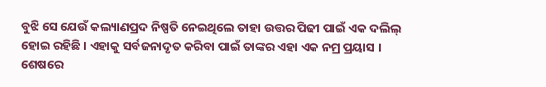ବୁଝି ସେ ଯେଉଁ କଲ୍ୟାଣପ୍ରଦ ନିଷ୍ପତି ନେଇଥିଲେ ତାହା ଉତ୍ତର ପିଢୀ ପାଇଁ ଏକ ଦଲିଲ୍ ହୋଇ ରହିଛି । ଏହାକୁ ସର୍ବଜନାଦୃତ କରିବା ପାଇଁ ତାଙ୍କର ଏହା ଏକ ନମ୍ର ପ୍ରୟାସ । ଶେଷରେ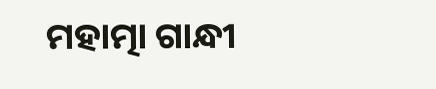ମହାତ୍ମା ଗାନ୍ଧୀ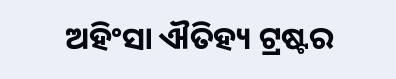ଅହିଂସା ଐତିହ୍ୟ ଟ୍ରଷ୍ଟର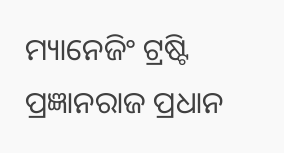ମ୍ୟାନେଜିଂ ଟ୍ରଷ୍ଟି ପ୍ରଜ୍ଞାନରାଜ ପ୍ରଧାନ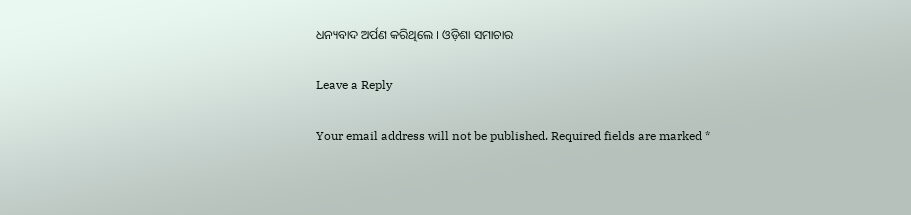ଧନ୍ୟବାଦ ଅର୍ପଣ କରିଥିଲେ । ଓଡ଼ିଶା ସମାଚାର

Leave a Reply

Your email address will not be published. Required fields are marked *